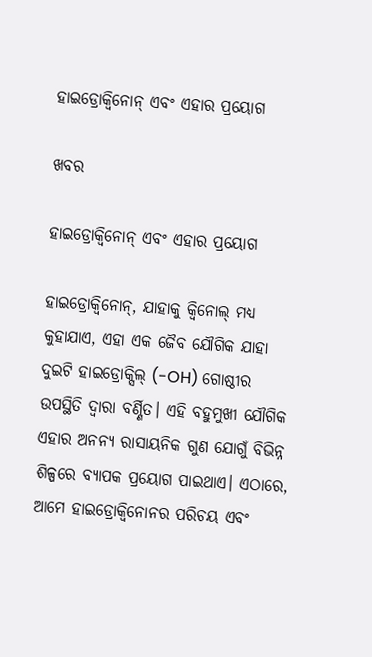ହାଇଡ୍ରୋକ୍ୱିନୋନ୍ ଏବଂ ଏହାର ପ୍ରୟୋଗ

ଖବର

ହାଇଡ୍ରୋକ୍ୱିନୋନ୍ ଏବଂ ଏହାର ପ୍ରୟୋଗ

ହାଇଡ୍ରୋକ୍ୱିନୋନ୍, ଯାହାକୁ କ୍ୱିନୋଲ୍ ମଧ୍ୟ କୁହାଯାଏ, ଏହା ଏକ ଜୈବ ଯୌଗିକ ଯାହା ଦୁଇଟି ହାଇଡ୍ରୋକ୍ସିଲ୍ (-OH) ଗୋଷ୍ଠୀର ଉପସ୍ଥିତି ଦ୍ୱାରା ବର୍ଣ୍ଣିତ। ଏହି ବହୁମୁଖୀ ଯୌଗିକ ଏହାର ଅନନ୍ୟ ରାସାୟନିକ ଗୁଣ ଯୋଗୁଁ ବିଭିନ୍ନ ଶିଳ୍ପରେ ବ୍ୟାପକ ପ୍ରୟୋଗ ପାଇଥାଏ। ଏଠାରେ, ଆମେ ହାଇଡ୍ରୋକ୍ୱିନୋନର ପରିଚୟ ଏବଂ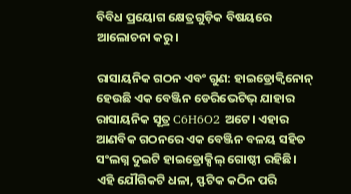ବିବିଧ ପ୍ରୟୋଗ କ୍ଷେତ୍ରଗୁଡ଼ିକ ବିଷୟରେ ଆଲୋଚନା କରୁ।

ରାସାୟନିକ ଗଠନ ଏବଂ ଗୁଣ: ହାଇଡ୍ରୋକ୍ୱିନୋନ୍ ହେଉଛି ଏକ ବେଞ୍ଜିନ ଡେରିଭେଟିଭ୍ ଯାହାର ରାସାୟନିକ ସୂତ୍ର C6H6O2 ଅଟେ। ଏହାର ଆଣବିକ ଗଠନରେ ଏକ ବେଞ୍ଜିନ ବଳୟ ସହିତ ସଂଲଗ୍ନ ଦୁଇଟି ହାଇଡ୍ରୋକ୍ସିଲ୍ ଗୋଷ୍ଠୀ ରହିଛି। ଏହି ଯୌଗିକଟି ଧଳା, ସ୍ଫଟିକ କଠିନ ପରି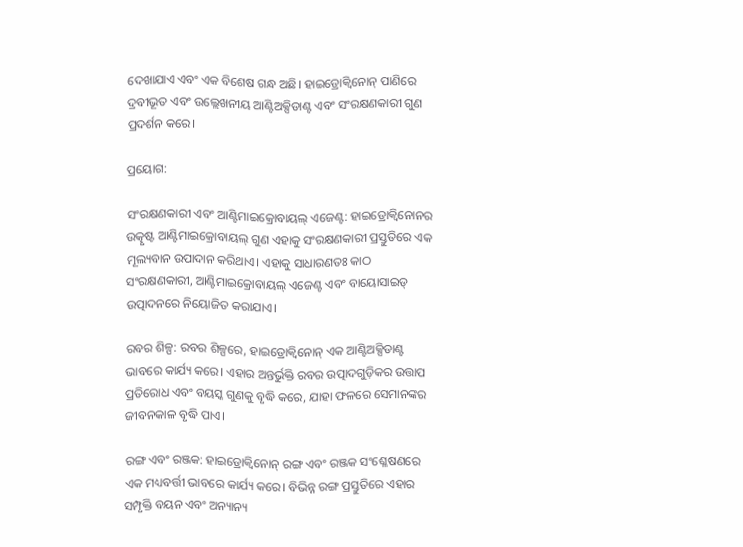ଦେଖାଯାଏ ଏବଂ ଏକ ବିଶେଷ ଗନ୍ଧ ଅଛି। ହାଇଡ୍ରୋକ୍ୱିନୋନ୍ ପାଣିରେ ଦ୍ରବୀଭୂତ ଏବଂ ଉଲ୍ଲେଖନୀୟ ଆଣ୍ଟିଅକ୍ସିଡାଣ୍ଟ ଏବଂ ସଂରକ୍ଷଣକାରୀ ଗୁଣ ପ୍ରଦର୍ଶନ କରେ।

ପ୍ରୟୋଗ:

ସଂରକ୍ଷଣକାରୀ ଏବଂ ଆଣ୍ଟିମାଇକ୍ରୋବାୟଲ୍ ଏଜେଣ୍ଟ: ହାଇଡ୍ରୋକ୍ୱିନୋନର ଉତ୍କୃଷ୍ଟ ଆଣ୍ଟିମାଇକ୍ରୋବାୟଲ୍ ଗୁଣ ଏହାକୁ ସଂରକ୍ଷଣକାରୀ ପ୍ରସ୍ତୁତିରେ ଏକ ମୂଲ୍ୟବାନ ଉପାଦାନ କରିଥାଏ। ଏହାକୁ ସାଧାରଣତଃ କାଠ ସଂରକ୍ଷଣକାରୀ, ଆଣ୍ଟିମାଇକ୍ରୋବାୟଲ୍ ଏଜେଣ୍ଟ ଏବଂ ବାୟୋସାଇଡ୍ ଉତ୍ପାଦନରେ ନିୟୋଜିତ କରାଯାଏ।

ରବର ଶିଳ୍ପ: ରବର ଶିଳ୍ପରେ, ହାଇଡ୍ରୋକ୍ୱିନୋନ୍ ଏକ ଆଣ୍ଟିଅକ୍ସିଡାଣ୍ଟ ଭାବରେ କାର୍ଯ୍ୟ କରେ। ଏହାର ଅନ୍ତର୍ଭୁକ୍ତି ରବର ଉତ୍ପାଦଗୁଡ଼ିକର ଉତ୍ତାପ ପ୍ରତିରୋଧ ଏବଂ ବୟସ୍କ ଗୁଣକୁ ବୃଦ୍ଧି କରେ, ଯାହା ଫଳରେ ସେମାନଙ୍କର ଜୀବନକାଳ ବୃଦ୍ଧି ପାଏ।

ରଙ୍ଗ ଏବଂ ରଞ୍ଜକ: ହାଇଡ୍ରୋକ୍ୱିନୋନ୍ ରଙ୍ଗ ଏବଂ ରଞ୍ଜକ ସଂଶ୍ଳେଷଣରେ ଏକ ମଧ୍ୟବର୍ତ୍ତୀ ଭାବରେ କାର୍ଯ୍ୟ କରେ। ବିଭିନ୍ନ ରଙ୍ଗ ପ୍ରସ୍ତୁତିରେ ଏହାର ସମ୍ପୃକ୍ତି ବୟନ ଏବଂ ଅନ୍ୟାନ୍ୟ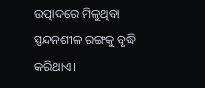ଉତ୍ପାଦରେ ମିଳୁଥିବା ସ୍ପନ୍ଦନଶୀଳ ରଙ୍ଗକୁ ବୃଦ୍ଧି କରିଥାଏ।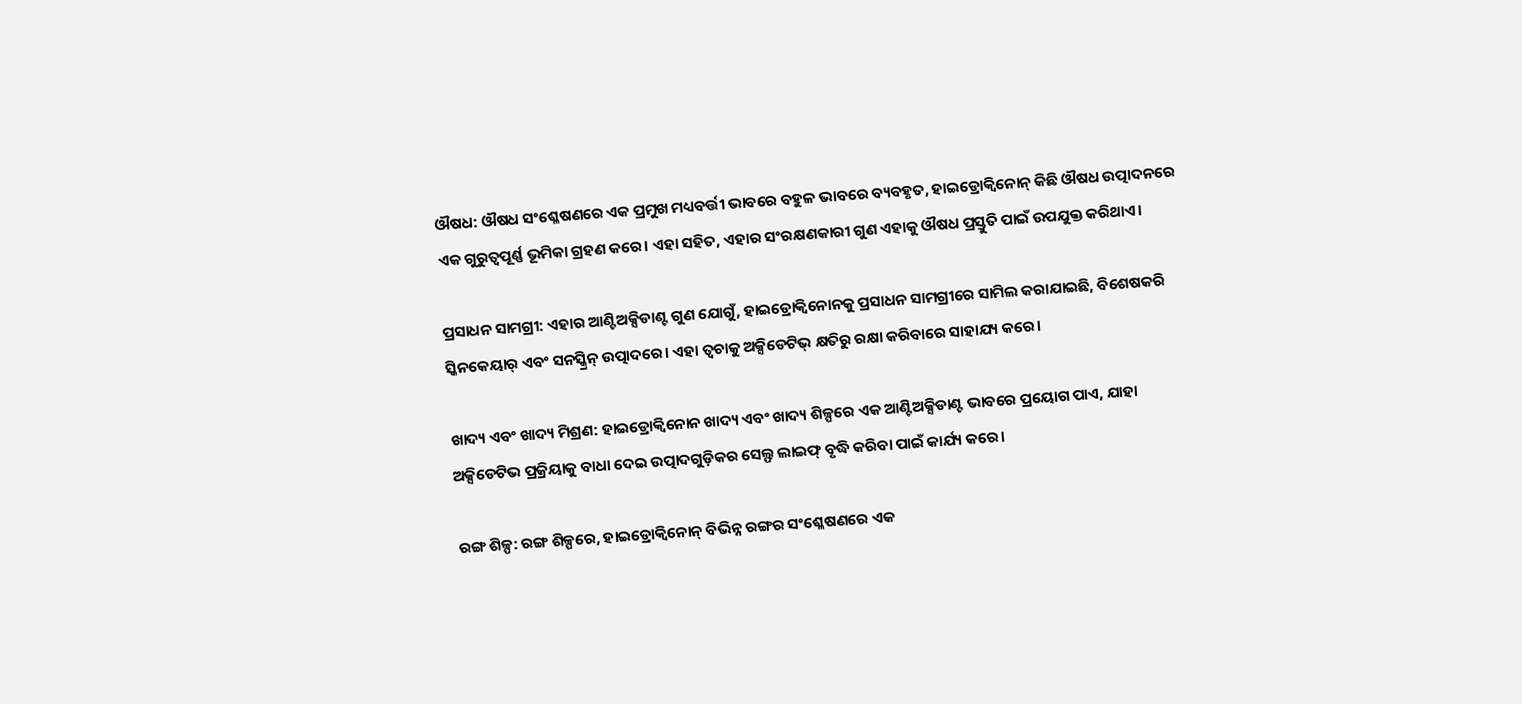ଔଷଧ: ଔଷଧ ସଂଶ୍ଳେଷଣରେ ଏକ ପ୍ରମୁଖ ମଧ୍ୟବର୍ତ୍ତୀ ଭାବରେ ବହୁଳ ଭାବରେ ବ୍ୟବହୃତ, ହାଇଡ୍ରୋକ୍ୱିନୋନ୍ କିଛି ଔଷଧ ଉତ୍ପାଦନରେ ଏକ ଗୁରୁତ୍ୱପୂର୍ଣ୍ଣ ଭୂମିକା ଗ୍ରହଣ କରେ। ଏହା ସହିତ, ଏହାର ସଂରକ୍ଷଣକାରୀ ଗୁଣ ଏହାକୁ ଔଷଧ ପ୍ରସ୍ତୁତି ପାଇଁ ଉପଯୁକ୍ତ କରିଥାଏ।

ପ୍ରସାଧନ ସାମଗ୍ରୀ: ଏହାର ଆଣ୍ଟିଅକ୍ସିଡାଣ୍ଟ ଗୁଣ ଯୋଗୁଁ, ହାଇଡ୍ରୋକ୍ୱିନୋନକୁ ପ୍ରସାଧନ ସାମଗ୍ରୀରେ ସାମିଲ କରାଯାଇଛି, ବିଶେଷକରି ସ୍କିନକେୟାର୍ ଏବଂ ସନସ୍କ୍ରିନ୍ ଉତ୍ପାଦରେ। ଏହା ତ୍ୱଚାକୁ ଅକ୍ସିଡେଟିଭ୍ କ୍ଷତିରୁ ରକ୍ଷା କରିବାରେ ସାହାଯ୍ୟ କରେ।

ଖାଦ୍ୟ ଏବଂ ଖାଦ୍ୟ ମିଶ୍ରଣ: ହାଇଡ୍ରୋକ୍ୱିନୋନ ଖାଦ୍ୟ ଏବଂ ଖାଦ୍ୟ ଶିଳ୍ପରେ ଏକ ଆଣ୍ଟିଅକ୍ସିଡାଣ୍ଟ ଭାବରେ ପ୍ରୟୋଗ ପାଏ, ଯାହା ଅକ୍ସିଡେଟିଭ ପ୍ରକ୍ରିୟାକୁ ବାଧା ଦେଇ ଉତ୍ପାଦଗୁଡ଼ିକର ସେଲ୍ଫ ଲାଇଫ୍ ବୃଦ୍ଧି କରିବା ପାଇଁ କାର୍ଯ୍ୟ କରେ।

ରଙ୍ଗ ଶିଳ୍ପ: ରଙ୍ଗ ଶିଳ୍ପରେ, ହାଇଡ୍ରୋକ୍ୱିନୋନ୍ ବିଭିନ୍ନ ରଙ୍ଗର ସଂଶ୍ଳେଷଣରେ ଏକ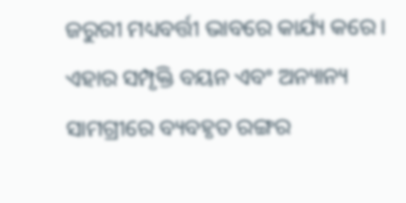ଜରୁରୀ ମଧ୍ୟବର୍ତ୍ତୀ ଭାବରେ କାର୍ଯ୍ୟ କରେ। ଏହାର ସମ୍ପୃକ୍ତି ବୟନ ଏବଂ ଅନ୍ୟାନ୍ୟ ସାମଗ୍ରୀରେ ବ୍ୟବହୃତ ରଙ୍ଗର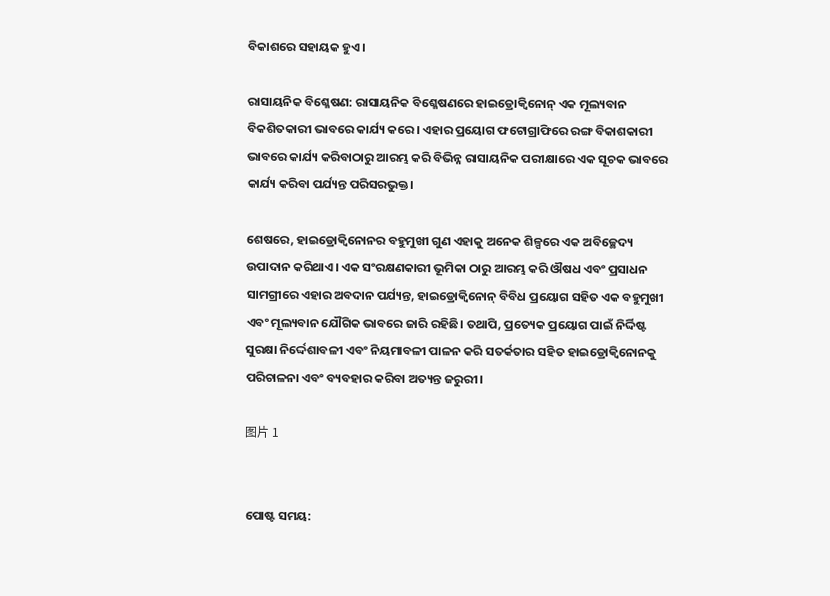ବିକାଶରେ ସହାୟକ ହୁଏ।

ରାସାୟନିକ ବିଶ୍ଳେଷଣ: ରାସାୟନିକ ବିଶ୍ଳେଷଣରେ ହାଇଡ୍ରୋକ୍ୱିନୋନ୍ ଏକ ମୂଲ୍ୟବାନ ବିକଶିତକାରୀ ଭାବରେ କାର୍ଯ୍ୟ କରେ। ଏହାର ପ୍ରୟୋଗ ଫଟୋଗ୍ରାଫିରେ ରଙ୍ଗ ବିକାଶକାରୀ ଭାବରେ କାର୍ଯ୍ୟ କରିବାଠାରୁ ଆରମ୍ଭ କରି ବିଭିନ୍ନ ରାସାୟନିକ ପରୀକ୍ଷାରେ ଏକ ସୂଚକ ଭାବରେ କାର୍ଯ୍ୟ କରିବା ପର୍ଯ୍ୟନ୍ତ ପରିସରଭୁକ୍ତ।

ଶେଷରେ, ହାଇଡ୍ରୋକ୍ୱିନୋନର ବହୁମୁଖୀ ଗୁଣ ଏହାକୁ ଅନେକ ଶିଳ୍ପରେ ଏକ ଅବିଚ୍ଛେଦ୍ୟ ଉପାଦାନ କରିଥାଏ। ଏକ ସଂରକ୍ଷଣକାରୀ ଭୂମିକା ଠାରୁ ଆରମ୍ଭ କରି ଔଷଧ ଏବଂ ପ୍ରସାଧନ ସାମଗ୍ରୀରେ ଏହାର ଅବଦାନ ପର୍ଯ୍ୟନ୍ତ, ହାଇଡ୍ରୋକ୍ୱିନୋନ୍ ବିବିଧ ପ୍ରୟୋଗ ସହିତ ଏକ ବହୁମୁଖୀ ଏବଂ ମୂଲ୍ୟବାନ ଯୌଗିକ ଭାବରେ ଜାରି ରହିଛି। ତଥାପି, ପ୍ରତ୍ୟେକ ପ୍ରୟୋଗ ପାଇଁ ନିର୍ଦ୍ଦିଷ୍ଟ ସୁରକ୍ଷା ନିର୍ଦ୍ଦେଶାବଳୀ ଏବଂ ନିୟମାବଳୀ ପାଳନ କରି ସତର୍କତାର ସହିତ ହାଇଡ୍ରୋକ୍ୱିନୋନକୁ ପରିଚାଳନା ଏବଂ ବ୍ୟବହାର କରିବା ଅତ୍ୟନ୍ତ ଜରୁରୀ।

图片 1


ପୋଷ୍ଟ ସମୟ: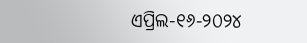ଏପ୍ରିଲ-୧୬-୨୦୨୪